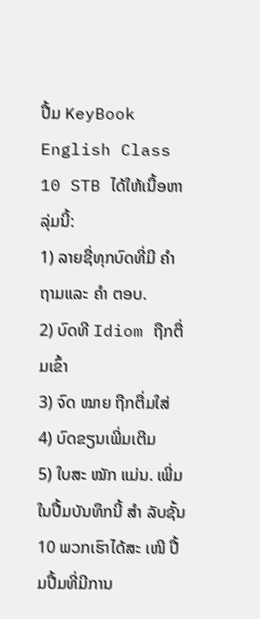ປື້ມ KeyBook English Class 10 STB ໄດ້ໃຫ້ເນື້ອຫາລຸ່ມນີ້:
1) ລາຍຊື່ທຸກບົດທີ່ມີ ຄຳ ຖາມແລະ ຄຳ ຕອບ.
2) ບົດທີ Idiom ຖືກຕື່ມເຂົ້າ
3) ຈົດ ໝາຍ ຖືກຕື່ມໃສ່
4) ບົດຂຽນເພີ່ມເຕີມ
5) ໃບສະ ໝັກ ແມ່ນ. ເພີ່ມ
ໃນປື້ມບັນທຶກນີ້ ສຳ ລັບຊັ້ນ 10 ພວກເຮົາໄດ້ສະ ເໜີ ປື້ມປື້ມທີ່ມີການ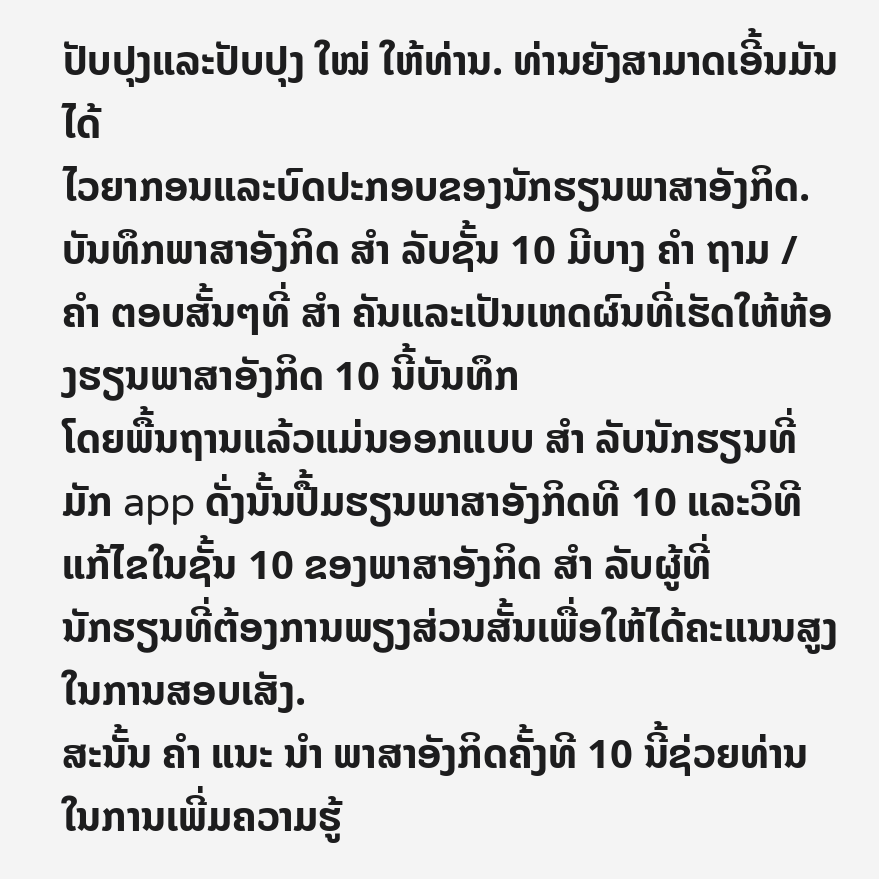ປັບປຸງແລະປັບປຸງ ໃໝ່ ໃຫ້ທ່ານ. ທ່ານຍັງສາມາດເອີ້ນມັນໄດ້
ໄວຍາກອນແລະບົດປະກອບຂອງນັກຮຽນພາສາອັງກິດ.
ບັນທຶກພາສາອັງກິດ ສຳ ລັບຊັ້ນ 10 ມີບາງ ຄຳ ຖາມ / ຄຳ ຕອບສັ້ນໆທີ່ ສຳ ຄັນແລະເປັນເຫດຜົນທີ່ເຮັດໃຫ້ຫ້ອງຮຽນພາສາອັງກິດ 10 ນີ້ບັນທຶກ
ໂດຍພື້ນຖານແລ້ວແມ່ນອອກແບບ ສຳ ລັບນັກຮຽນທີ່ມັກ app ດັ່ງນັ້ນປື້ມຮຽນພາສາອັງກິດທີ 10 ແລະວິທີແກ້ໄຂໃນຊັ້ນ 10 ຂອງພາສາອັງກິດ ສຳ ລັບຜູ້ທີ່
ນັກຮຽນທີ່ຕ້ອງການພຽງສ່ວນສັ້ນເພື່ອໃຫ້ໄດ້ຄະແນນສູງໃນການສອບເສັງ.
ສະນັ້ນ ຄຳ ແນະ ນຳ ພາສາອັງກິດຄັ້ງທີ 10 ນີ້ຊ່ວຍທ່ານໃນການເພີ່ມຄວາມຮູ້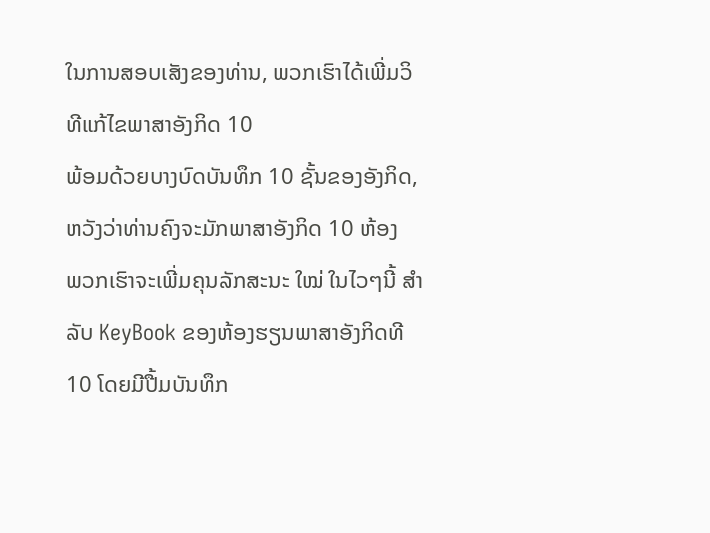ໃນການສອບເສັງຂອງທ່ານ, ພວກເຮົາໄດ້ເພີ່ມວິທີແກ້ໄຂພາສາອັງກິດ 10
ພ້ອມດ້ວຍບາງບົດບັນທຶກ 10 ຊັ້ນຂອງອັງກິດ, ຫວັງວ່າທ່ານຄົງຈະມັກພາສາອັງກິດ 10 ຫ້ອງ
ພວກເຮົາຈະເພີ່ມຄຸນລັກສະນະ ໃໝ່ ໃນໄວໆນີ້ ສຳ ລັບ KeyBook ຂອງຫ້ອງຮຽນພາສາອັງກິດທີ 10 ໂດຍມີປື້ມບັນທຶກ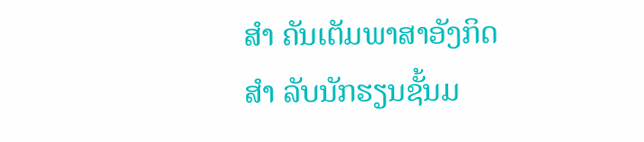ສຳ ຄັນເຕັມພາສາອັງກິດ ສຳ ລັບນັກຮຽນຊັ້ນມ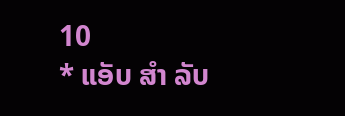10
* ແອັບ ສຳ ລັບ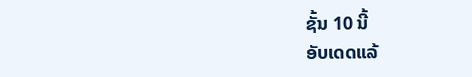ຊັ້ນ 10 ນີ້
ອັບເດດແລ້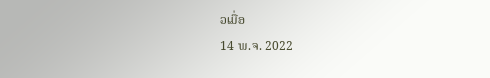ວເມື່ອ
14 ພ.ຈ. 2022